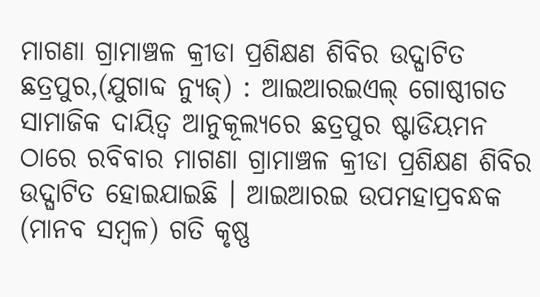ମାଗଣା ଗ୍ରାମାଞ୍ଚଳ କ୍ରୀଡା ପ୍ରଶିକ୍ଷଣ ଶିବିର ଉଦ୍ଘାଟିତ
ଛତ୍ରପୁର,(ଯୁଗାବ୍ଦ ନ୍ୟୁଜ୍) : ଆଇଆରଇଏଲ୍ ଗୋଷ୍ଠୀଗତ ସାମାଜିକ ଦାୟିତ୍ୱ ଆନୁକୂଲ୍ୟରେ ଛତ୍ରପୁର ଷ୍ଟାଡିୟମନ ଠାରେ ରବିବାର ମାଗଣା ଗ୍ରାମାଞ୍ଚଳ କ୍ରୀଡା ପ୍ରଶିକ୍ଷଣ ଶିବିର ଉଦ୍ଘାଟିତ ହୋଇଯାଇଛି । ଆଇଆରଇ ଉପମହାପ୍ରବନ୍ଧକ (ମାନବ ସମ୍ବଳ) ଗତି କୃଷ୍ଣ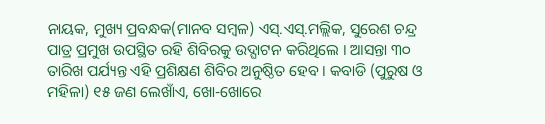ନାୟକ, ମୁଖ୍ୟ ପ୍ରବନ୍ଧକ(ମାନବ ସମ୍ବଳ) ଏସ୍.ଏସ୍.ମଲ୍ଲିକ, ସୁରେଶ ଚନ୍ଦ୍ର ପାତ୍ର ପ୍ରମୁଖ ଉପସ୍ଥିତ ରହି ଶିବିରକୁ ଉଦ୍ଘାଟନ କରିଥିଲେ । ଆସନ୍ତା ୩୦ ତାରିଖ ପର୍ଯ୍ୟନ୍ତ ଏହି ପ୍ରଶିକ୍ଷଣ ଶିବିର ଅନୁଷ୍ଠିତ ହେବ । କବାଡି (ପୁରୁଷ ଓ ମହିଳା) ୧୫ ଜଣ ଲେଖାଁଏ, ଖୋ-ଖୋରେ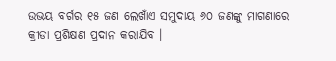ଉଭୟ ବର୍ଗର ୧୫ ଜଣ ଲେଖାଁଏ ସମୁଦାୟ ୬୦ ଜଣଙ୍କୁ ମାଗଣାରେ କ୍ରୀଡା ପ୍ରଶିକ୍ଷଣ ପ୍ରଦାନ କରାଯିବ ।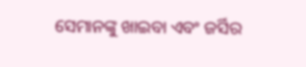ସେମାନଙ୍କୁ ଖାଇବା ଏବଂ ଜର୍ସିର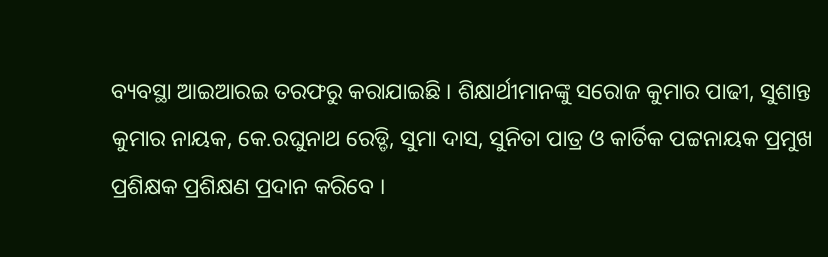ବ୍ୟବସ୍ଥା ଆଇଆରଇ ତରଫରୁ କରାଯାଇଛି । ଶିକ୍ଷାର୍ଥୀମାନଙ୍କୁ ସରୋଜ କୁମାର ପାଢୀ, ସୁଶାନ୍ତ କୁମାର ନାୟକ, କେ.ରଘୁନାଥ ରେଡ୍ଡି, ସୁମା ଦାସ, ସୁନିତା ପାତ୍ର ଓ କାର୍ତିକ ପଟ୍ଟନାୟକ ପ୍ରମୁଖ ପ୍ରଶିକ୍ଷକ ପ୍ରଶିକ୍ଷଣ ପ୍ରଦାନ କରିବେ ।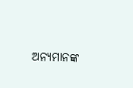ଅନ୍ୟମାନଙ୍କ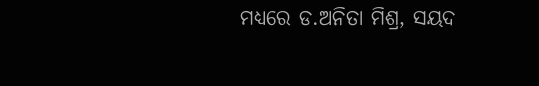ମଧ୍ୟରେ ଡ.ଅନିତା ମିଶ୍ର, ସୟଦ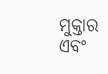ମୁକ୍ତାର ଏବଂ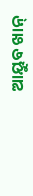ଆୟୁବ ଖାନ୍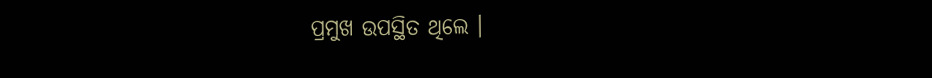ପ୍ରମୁଖ ଉପସ୍ଥିତ ଥିଲେ ।